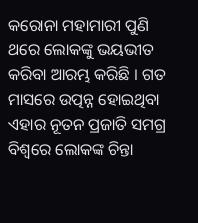କରୋନା ମହାମାରୀ ପୁଣି ଥରେ ଲୋକଙ୍କୁ ଭୟଭୀତ କରିବା ଆରମ୍ଭ କରିଛି । ଗତ ମାସରେ ଉତ୍ପନ୍ନ ହୋଇଥିବା ଏହାର ନୂତନ ପ୍ରଜାତି ସମଗ୍ର ବିଶ୍ୱରେ ଲୋକଙ୍କ ଚିନ୍ତା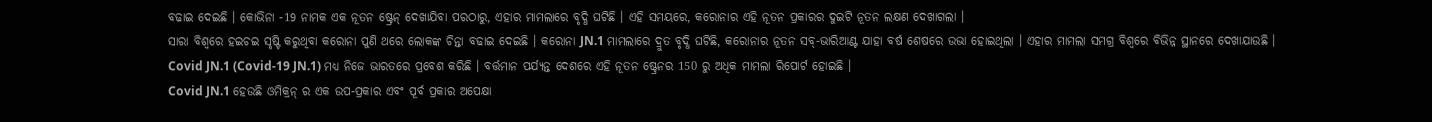ବଢାଇ ଦେଇଛି । କୋଭିନା -19 ନାମକ ଏକ ନୂତନ ଷ୍ଟ୍ରେନ୍ ଦେଖାଯିବା ପରଠାରୁ, ଏହାର ମାମଲାରେ ବୃଦ୍ଧି ଘଟିଛି । ଏହି ସମୟରେ, କରୋନାର ଏହି ନୂତନ ପ୍ରକାରର ଦୁଇଟି ନୂତନ ଲକ୍ଷଣ ଦେଖାଗଲା ।
ସାରା ବିଶ୍ୱରେ ହଇଚଇ ସୃଷ୍ଟି କରୁଥିବା କରୋନା ପୁଣି ଥରେ ଲୋକଙ୍କ ଚିନ୍ତା ବଢାଇ ଦେଇଛି । କରୋନା JN.1 ମାମଲାରେ ଦ୍ରୁତ ବୃଦ୍ଧି ଘଟିଛି, କରୋନାର ନୂତନ ସବ୍-ଭାରିଆଣ୍ଟ ଯାହା ବର୍ଷ ଶେଷରେ ଉଭା ହୋଇଥିଲା । ଏହାର ମାମଲା ସମଗ୍ର ବିଶ୍ୱରେ ବିଭିନ୍ନ ସ୍ଥାନରେ ଦେଖାଯାଉଛି । Covid JN.1 (Covid-19 JN.1) ମଧ୍ୟ ନିଜେ ଭାରତରେ ପ୍ରବେଶ କରିଛି । ବର୍ତ୍ତମାନ ପର୍ଯ୍ୟନ୍ତ ଦେଶରେ ଏହି ନୂତନ ଷ୍ଟ୍ରେନର 150 ରୁ ଅଧିକ ମାମଲା ରିପୋର୍ଟ ହୋଇଛି ।
Covid JN.1 ହେଉଛି ଓମିକ୍ରନ୍ ର ଏକ ଉପ-ପ୍ରକାର ଏବଂ ପୂର୍ବ ପ୍ରକାର ଅପେକ୍ଷା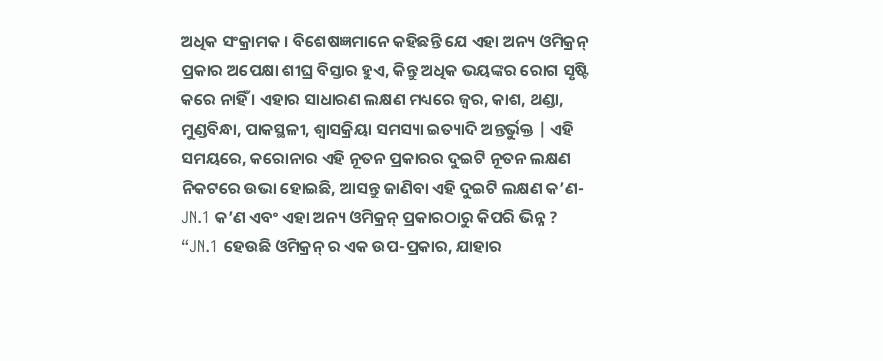ଅଧିକ ସଂକ୍ରାମକ । ବିଶେଷଜ୍ଞମାନେ କହିଛନ୍ତି ଯେ ଏହା ଅନ୍ୟ ଓମିକ୍ରନ୍ ପ୍ରକାର ଅପେକ୍ଷା ଶୀଘ୍ର ବିସ୍ତାର ହୁଏ, କିନ୍ତୁ ଅଧିକ ଭୟଙ୍କର ରୋଗ ସୃଷ୍ଟି କରେ ନାହିଁ । ଏହାର ସାଧାରଣ ଲକ୍ଷଣ ମଧ୍ୟରେ ଜ୍ୱର, କାଶ, ଥଣ୍ଡା, ମୁଣ୍ଡବିନ୍ଧା, ପାକସ୍ଥଳୀ, ଶ୍ୱାସକ୍ରିୟା ସମସ୍ୟା ଇତ୍ୟାଦି ଅନ୍ତର୍ଭୁକ୍ତ | ଏହି ସମୟରେ, କରୋନାର ଏହି ନୂତନ ପ୍ରକାରର ଦୁଇଟି ନୂତନ ଲକ୍ଷଣ ନିକଟରେ ଉଭା ହୋଇଛି, ଆସନ୍ତୁ ଜାଣିବା ଏହି ଦୁଇଟି ଲକ୍ଷଣ କ’ଣ-
JN.1 କ’ଣ ଏବଂ ଏହା ଅନ୍ୟ ଓମିକ୍ରନ୍ ପ୍ରକାରଠାରୁ କିପରି ଭିନ୍ନ ?
“JN.1 ହେଉଛି ଓମିକ୍ରନ୍ ର ଏକ ଉପ-ପ୍ରକାର, ଯାହାର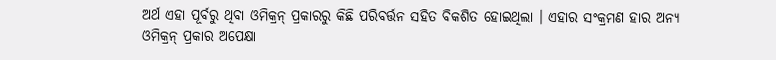ଅର୍ଥ ଏହା ପୂର୍ବରୁ ଥିବା ଓମିକ୍ରନ୍ ପ୍ରକାରରୁ କିଛି ପରିବର୍ତ୍ତନ ସହିତ ବିକଶିତ ହୋଇଥିଲା । ଏହାର ସଂକ୍ରମଣ ହାର ଅନ୍ୟ ଓମିକ୍ରନ୍ ପ୍ରକାର ଅପେକ୍ଷା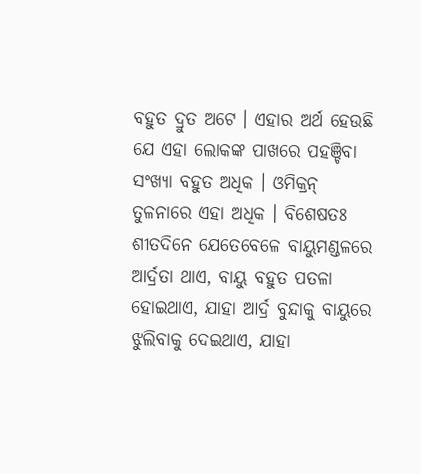ବହୁତ ଦ୍ରୁତ ଅଟେ । ଏହାର ଅର୍ଥ ହେଉଛି ଯେ ଏହା ଲୋକଙ୍କ ପାଖରେ ପହଞ୍ଚିବା ସଂଖ୍ୟା ବହୁତ ଅଧିକ । ଓମିକ୍ରନ୍ ତୁଳନାରେ ଏହା ଅଧିକ । ବିଶେଷତଃ ଶୀତଦିନେ ଯେତେବେଳେ ବାୟୁମଣ୍ଡଳରେ ଆର୍ଦ୍ରତା ଥାଏ, ବାୟୁ ବହୁତ ପତଳା ହୋଇଥାଏ, ଯାହା ଆର୍ଦ୍ର ବୁନ୍ଦାକୁ ବାୟୁରେ ଝୁଲିବାକୁ ଦେଇଥାଏ, ଯାହା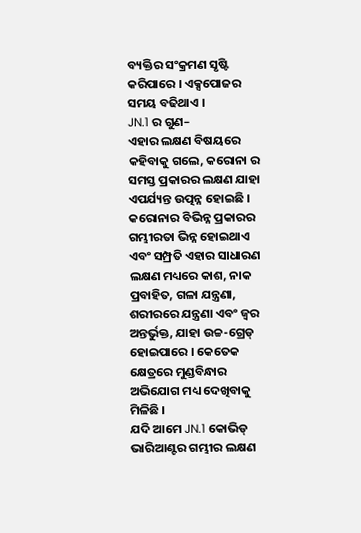ବ୍ୟକ୍ତିର ସଂକ୍ରମଣ ସୃଷ୍ଟି କରିପାରେ । ଏକ୍ସପୋଜର ସମୟ ବଢିଥାଏ ।
JN.1 ର ଗୁଣ–
ଏହାର ଲକ୍ଷଣ ବିଷୟରେ କହିବାକୁ ଗଲେ, କରୋନା ର ସମସ୍ତ ପ୍ରକାରର ଲକ୍ଷଣ ଯାହା ଏପର୍ଯ୍ୟନ୍ତ ଉତ୍ପନ୍ନ ହୋଇଛି । କରୋନାର ବିଭିନ୍ନ ପ୍ରକାରର ଗମ୍ଭୀରତା ଭିନ୍ନ ହୋଇଥାଏ ଏବଂ ସମ୍ପ୍ରତି ଏହାର ସାଧାରଣ ଲକ୍ଷଣ ମଧ୍ୟରେ କାଶ, ନାକ ପ୍ରବାହିତ, ଗଳା ଯନ୍ତ୍ରଣା, ଶରୀରରେ ଯନ୍ତ୍ରଣା ଏବଂ ଜ୍ୱର ଅନ୍ତର୍ଭୁକ୍ତ, ଯାହା ଉଚ୍ଚ-ଗ୍ରେଡ୍ ହୋଇପାରେ । କେତେକ କ୍ଷେତ୍ରରେ ମୁଣ୍ଡବିନ୍ଧାର ଅଭିଯୋଗ ମଧ୍ୟ ଦେଖିବାକୁ ମିଳିଛି ।
ଯଦି ଆମେ JN.1 କୋଭିଡ୍ ଭାରିଆଣ୍ଟର ଗମ୍ଭୀର ଲକ୍ଷଣ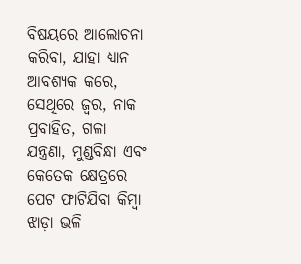ବିଷୟରେ ଆଲୋଚନା କରିବା, ଯାହା ଧ୍ୟାନ ଆବଶ୍ୟକ କରେ, ସେଥିରେ ଜ୍ୱର, ନାକ ପ୍ରବାହିତ, ଗଳା ଯନ୍ତ୍ରଣା, ମୁଣ୍ଡବିନ୍ଧା ଏବଂ କେତେକ କ୍ଷେତ୍ରରେ ପେଟ ଫାଟିଯିବା କିମ୍ବା ଝାଡ଼ା ଭଳି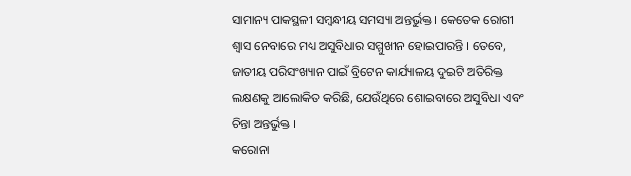ସାମାନ୍ୟ ପାକସ୍ଥଳୀ ସମ୍ବନ୍ଧୀୟ ସମସ୍ୟା ଅନ୍ତର୍ଭୁକ୍ତ । କେତେକ ରୋଗୀ ଶ୍ୱାସ ନେବାରେ ମଧ୍ୟ ଅସୁବିଧାର ସମ୍ମୁଖୀନ ହୋଇପାରନ୍ତି । ତେବେ, ଜାତୀୟ ପରିସଂଖ୍ୟାନ ପାଇଁ ବ୍ରିଟେନ କାର୍ଯ୍ୟାଳୟ ଦୁଇଟି ଅତିରିକ୍ତ ଲକ୍ଷଣକୁ ଆଲୋକିତ କରିଛି, ଯେଉଁଥିରେ ଶୋଇବାରେ ଅସୁବିଧା ଏବଂ ଚିନ୍ତା ଅନ୍ତର୍ଭୁକ୍ତ ।
କରୋନା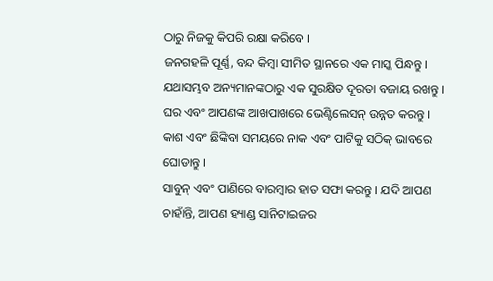ଠାରୁ ନିଜକୁ କିପରି ରକ୍ଷା କରିବେ ।
ଜନଗହଳି ପୂର୍ଣ୍ଣ, ବନ୍ଦ କିମ୍ବା ସୀମିତ ସ୍ଥାନରେ ଏକ ମାସ୍କ ପିନ୍ଧନ୍ତୁ ।
ଯଥାସମ୍ଭବ ଅନ୍ୟମାନଙ୍କଠାରୁ ଏକ ସୁରକ୍ଷିତ ଦୂରତା ବଜାୟ ରଖନ୍ତୁ ।
ଘର ଏବଂ ଆପଣଙ୍କ ଆଖପାଖରେ ଭେଣ୍ଟିଲେସନ୍ ଉନ୍ନତ କରନ୍ତୁ ।
କାଶ ଏବଂ ଛିଙ୍କିବା ସମୟରେ ନାକ ଏବଂ ପାଟିକୁ ସଠିକ୍ ଭାବରେ ଘୋଡାନ୍ତୁ ।
ସାବୁନ୍ ଏବଂ ପାଣିରେ ବାରମ୍ବାର ହାତ ସଫା କରନ୍ତୁ । ଯଦି ଆପଣ ଚାହାଁନ୍ତି, ଆପଣ ହ୍ୟାଣ୍ଡ ସାନିଟାଇଜର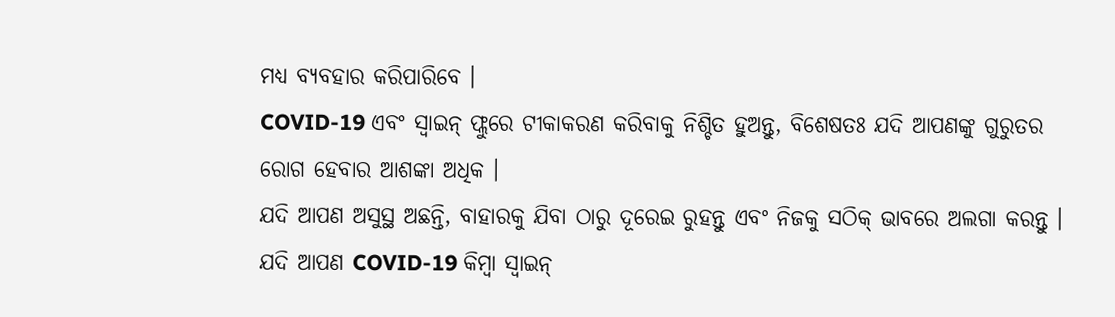ମଧ୍ୟ ବ୍ୟବହାର କରିପାରିବେ ।
COVID-19 ଏବଂ ସ୍ୱାଇନ୍ ଫ୍ଲୁରେ ଟୀକାକରଣ କରିବାକୁ ନିଶ୍ଚିତ ହୁଅନ୍ତୁ, ବିଶେଷତଃ ଯଦି ଆପଣଙ୍କୁ ଗୁରୁତର ରୋଗ ହେବାର ଆଶଙ୍କା ଅଧିକ ।
ଯଦି ଆପଣ ଅସୁସ୍ଥ ଅଛନ୍ତି, ବାହାରକୁ ଯିବା ଠାରୁ ଦୂରେଇ ରୁହନ୍ତୁ ଏବଂ ନିଜକୁ ସଠିକ୍ ଭାବରେ ଅଲଗା କରନ୍ତୁ ।
ଯଦି ଆପଣ COVID-19 କିମ୍ବା ସ୍ୱାଇନ୍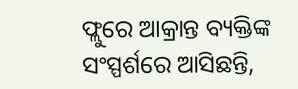ଫ୍ଲୁରେ ଆକ୍ରାନ୍ତ ବ୍ୟକ୍ତିଙ୍କ ସଂସ୍ପର୍ଶରେ ଆସିଛନ୍ତି,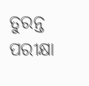ତୁରନ୍ତ ପରୀକ୍ଷା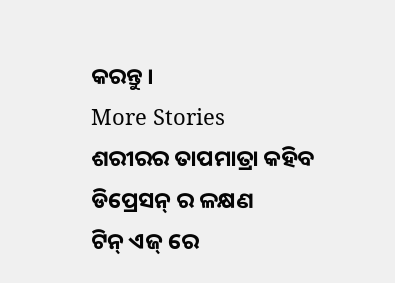କରନ୍ତୁ ।
More Stories
ଶରୀରର ତାପମାତ୍ରା କହିବ ଡିପ୍ରେସନ୍ ର ଳକ୍ଷଣ
ଟିନ୍ ଏଜ୍ ରେ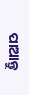ପାଆନ୍ତୁ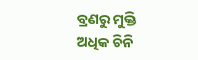ବ୍ରଣରୁ ମୁକ୍ତି
ଅଧିକ ଚିନି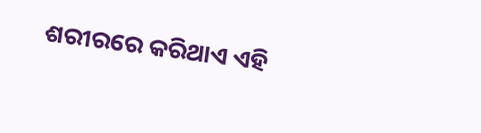ଶରୀରରେ କରିଥାଏ ଏହି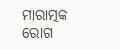ମାରାତ୍ମକ ରୋଗ